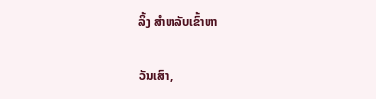ລິ້ງ ສຳຫລັບເຂົ້າຫາ

ວັນເສົາ,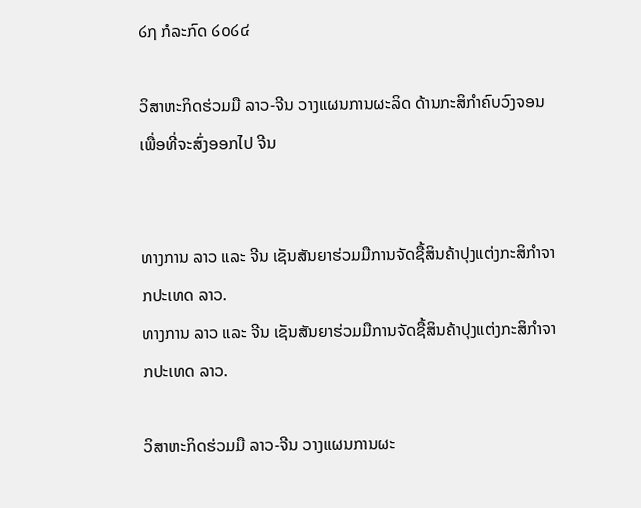໒໗ ກໍລະກົດ ໒໐໒໔

ວິສາຫະກິດຮ່ວມມື ລາວ-ຈີນ ວາງແຜນການຜະລິດ ດ້ານກະສິກຳຄົບວົງຈອນ ເພື່ອທີ່ຈະສົ່ງອອກໄປ ຈີນ


ທາງການ ລາວ ແລະ ຈີນ ເຊັນສັນຍາຮ່ວມມືການຈັດຊື້ສິນຄ້າປຸງແຕ່ງກະສິກຳຈາກປະເທດ ລາວ.
ທາງການ ລາວ ແລະ ຈີນ ເຊັນສັນຍາຮ່ວມມືການຈັດຊື້ສິນຄ້າປຸງແຕ່ງກະສິກຳຈາກປະເທດ ລາວ.

ວິສາຫະກິດຮ່ວມມື ລາວ-ຈີນ ວາງແຜນການຜະ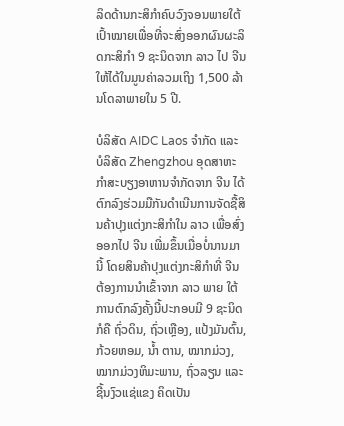ລິດດ້ານກະສິກຳຄົບວົງຈອນພາຍໃຕ້ເປົ້າໝາຍເພື່ອທີ່ຈະສົ່ງອອກຜົນຜະລິດກະສິກຳ 9 ຊະນິດຈາກ ລາວ ໄປ ຈີນ ໃຫ້ໄດ້ໃນມູນຄ່າລວມເຖິງ 1,500 ລ້ານໂດລາພາຍໃນ 5 ປີ.

ບໍລິສັດ AIDC Laos ຈຳກັດ ແລະ ບໍລິສັດ Zhengzhou ອຸດສາຫະກຳສະບຽງອາຫານຈຳກັດຈາກ ຈີນ ໄດ້ຕົກລົງຮ່ວມມືກັນດຳເນີນການຈັດຊື້ສິນຄ້າປຸງແຕ່ງກະສິກຳໃນ ລາວ ເພື່ອສົ່ງອອກໄປ ຈີນ ເພີ່ມຂຶ້ນເມື່ອບໍ່ນານມານີ້ ໂດຍສິນຄ້າປຸງແຕ່ງກະສິກຳທີ່ ຈີນ ຕ້ອງການນຳເຂົ້າຈາກ ລາວ ພາຍ ໃຕ້ການຕົກລົງຄັ້ງນີ້ປະກອບມີ 9 ຊະນິດກໍຄື ຖົ່ວດິນ, ຖົ່ວເຫຼືອງ, ແປ້ງມັນຕົ້ນ, ກ້ວຍຫອມ, ນໍ້າ ຕານ, ໝາກມ່ວງ, ໝາກມ່ວງຫິມະພານ, ຖົ່ວລຽນ ແລະ ຊີ້ນງົວແຊ່ແຂງ ຄິດເປັນ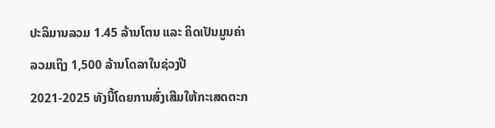ປະລິມານລວມ 1.45 ລ້ານໂຕນ ແລະ ຄິດເປັນມູນຄ່າລວມເຖິງ 1,500 ລ້ານໂດລາໃນຊ່ວງປີ 2021-2025 ທັງນີ້ໂດຍການສົ່ງເສີມໃຫ້ກະເສດຕະກ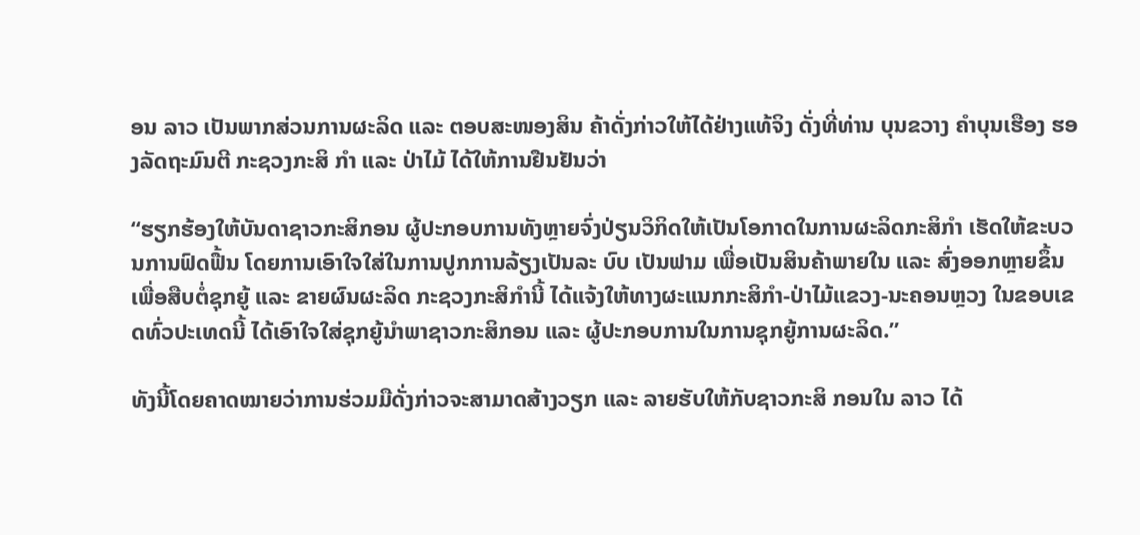ອນ ລາວ ເປັນພາກສ່ວນການຜະລິດ ແລະ ຕອບສະໜອງສິນ ຄ້າດັ່ງກ່າວໃຫ້ໄດ້ຢ່າງແທ້ຈິງ ດັ່ງທີ່ທ່ານ ບຸນຂວາງ ຄຳບຸນເຮືອງ ຮອງລັດຖະມົນຕີ ກະຊວງກະສິ ກຳ ແລະ ປ່າໄມ້ ໄດ້ໃຫ້ການຢືນຢັນວ່າ

“ຮຽກຮ້ອງໃຫ້ບັນດາຊາວກະສິກອນ ຜູ້ປະກອບການທັງຫຼາຍຈົ່ງປ່ຽນວິກິດໃຫ້ເປັນໂອກາດໃນການຜະລິດກະສິກຳ ເຮັດໃຫ້ຂະບວນການຟົດຟື້ນ ໂດຍການເອົາໃຈໃສ່ໃນການປູກການລ້ຽງເປັນລະ ບົບ ເປັນຟາມ ເພື່ອເປັນສິນຄ້າພາຍໃນ ແລະ ສົ່ງອອກຫຼາຍຂຶ້ນ ເພື່ອສືບຕໍ່ຊຸກຍູ້ ແລະ ຂາຍຜົນຜະລິດ ກະຊວງກະສິກຳນີ້ ໄດ້ແຈ້ງໃຫ້ທາງຜະແນກກະສິກຳ-ປ່າໄມ້ແຂວງ-ນະຄອນຫຼວງ ໃນຂອບເຂດທົ່ວປະເທດນີ້ ໄດ້ເອົາໃຈໃສ່ຊຸກຍູ້ນຳພາຊາວກະສິກອນ ແລະ ຜູ້ປະກອບການໃນການຊຸກຍູ້ການຜະລິດ.”

ທັງນີ້ໂດຍຄາດໝາຍວ່າການຮ່ວມມືດັ່ງກ່າວຈະສາມາດສ້າງວຽກ ແລະ ລາຍຮັບໃຫ້ກັບຊາວກະສິ ກອນໃນ ລາວ ໄດ້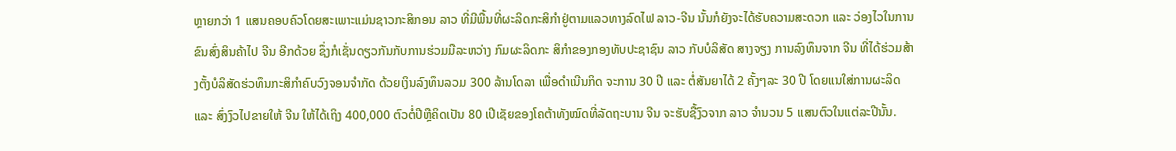ຫຼາຍກວ່າ 1 ແສນຄອບຄົວໂດຍສະເພາະແມ່ນຊາວກະສິກອນ ລາວ ທີ່ມີພື້ນທີ່ຜະລິດກະສິກຳຢູ່ຕາມແລວທາງລົດໄຟ ລາວ-ຈີນ ນັ້ນກໍຍັງຈະໄດ້ຮັບຄວາມສະດວກ ແລະ ວ່ອງໄວໃນການຂົນສົ່ງສິນຄ້າໄປ ຈີນ ອີກດ້ວຍ ຊຶ່ງກໍເຊັ່ນດຽວກັນກັບການຮ່ວມມືລະຫວ່າງ ກົມຜະລິດກະ ສິກຳຂອງກອງທັບປະຊາຊົນ ລາວ ກັບບໍລິສັດ ສາງຈຽງ ການລົງທຶນຈາກ ຈີນ ທີ່ໄດ້ຮ່ວມສ້າງຕັ້ງບໍລິສັດຮ່ວທຶນກະສິກຳຄົບວົງຈອນຈຳກັດ ດ້ວຍເງິນລົງທຶນລວມ 300 ລ້ານໂດລາ ເພື່ອດຳເນີນກິດ ຈະການ 30 ປີ ແລະ ຕໍ່ສັນຍາໄດ້ 2 ຄັ້ງໆລະ 30 ປີ ໂດຍແນໃສ່ການຜະລິດ ແລະ ສົ່ງງົວໄປຂາຍໃຫ້ ຈີນ ໃຫ້ໄດ້ເຖິງ 400,000 ຕົວຕໍ່ປີຫຼືຄິດເປັນ 80 ເປີເຊັຍຂອງໂຄຕ້າທັງໝົດທີ່ລັດຖະບານ ຈີນ ຈະຮັບຊື້ງົວຈາກ ລາວ ຈຳນວນ 5 ແສນຕົວໃນແຕ່ລະປີນັ້ນ.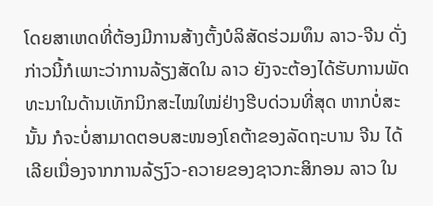ໂດຍສາເຫດທີ່ຕ້ອງມີການສ້າງຕັ້ງບໍລິສັດຮ່ວມທຶນ ລາວ-ຈີນ ດັ່ງກ່າວນີ້ກໍເພາະວ່າການລ້ຽງສັດໃນ ລາວ ຍັງຈະຕ້ອງໄດ້ຮັບການພັດທະນາໃນດ້ານເທັກນິກສະໄໝໃໝ່ຢ່າງຮີບດ່ວນທີ່ສຸດ ຫາກບໍ່ສະນັ້ນ ກໍຈະບໍ່ສາມາດຕອບສະໜອງໂຄຕ້າຂອງລັດຖະບານ ຈີນ ໄດ້ເລີຍເນື່ອງຈາກການລ້ຽງົວ-ຄວາຍຂອງຊາວກະສິກອນ ລາວ ໃນ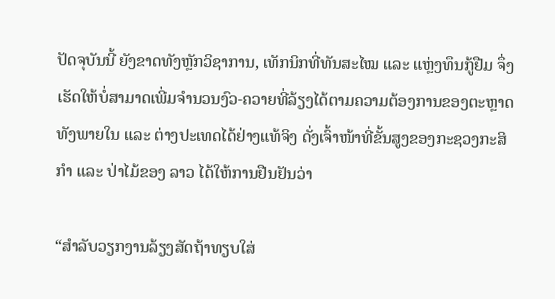ປັດຈຸບັນນີ້ ຍັງຂາດທັງຫຼັກວິຊາການ, ເທັກນິກທີ່ທັນສະໄໝ ແລະ ແຫຼ່ງທຶນກູ້ຢືມ ຈຶ່ງເຮັດໃຫ້ບໍ່ສາມາດເພີ່ມຈຳນວນງົວ-ຄວາຍທີ່ລ້ຽງໄດ້ຕາມຄວາມຕ້ອງການຂອງຕະຫຼາດທັງພາຍໃນ ແລະ ຕ່າງປະເທດໄດ້ຢ່າງແທ້ຈິງ ດັ່ງເຈົ້າໜ້າທີ່ຂັ້ນສູງຂອງກະຊວງກະສິກຳ ແລະ ປ່າໄມ້ຂອງ ລາວ ໄດ້ໃຫ້ການຢືນຢັນວ່າ

“ສຳລັບວຽກງານລ້ຽງສັດຖ້າທຽບໃສ່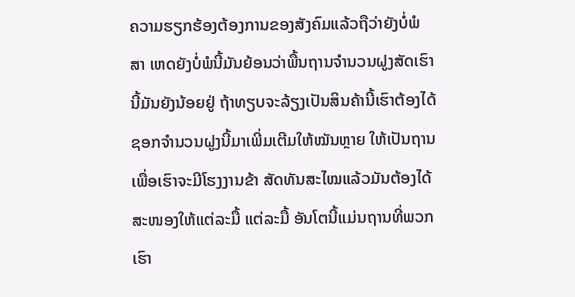ຄວາມຮຽກຮ້ອງຕ້ອງການຂອງສັງຄົມແລ້ວຖືວ່າຍັງບໍ່ພໍ ສາ ເຫດຍັງບໍ່ພໍນີ້ມັນຍ້ອນວ່າພື້ນຖານຈຳນວນຝູງສັດເຮົານີ້ມັນຍັງນ້ອຍຢູ່ ຖ້າທຽບຈະລ້ຽງເປັນສິນຄ້ານີ້ເຮົາຕ້ອງໄດ້ຊອກຈຳນວນຝູງນີ້ມາເພີ່ມເຕີມໃຫ້ໝັນຫຼາຍ ໃຫ້ເປັນຖານ ເພື່ອເຮົາຈະມີໂຮງງານຂ້າ ສັດທັນສະໄໝແລ້ວມັນຕ້ອງໄດ້ສະໜອງໃຫ້ແຕ່ລະມື້ ແຕ່ລະມື້ ອັນໂຕນີ້ແມ່ນຖານທີ່ພວກເຮົາ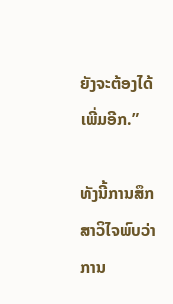ຍັງຈະຕ້ອງໄດ້ເພີ່ມອີກ.”

ທັງນີ້ການສຶກສາວິໄຈພົບວ່າ ການ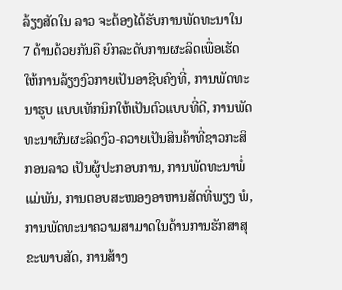ລ້ຽງສັດໃນ ລາວ ຈະຕ້ອງໄດ້ຮັບການພັດທະນາໃນ 7 ດ້ານດ້ວຍກັນຄື ຍົກລະດັບການຜະລິດເພື່ອເຮັດໃຫ້ການລ້ຽງງົວກາຍເປັນອາຊີບຄົງທີ່, ການພັດທະນາຮູບ ແບບເທັກນິກໃຫ້ເປັນຕົວແບບທີ່ດີ, ການພັດທະນາຜົນຜະລິດງົວ-ຄວາຍເປັນສິນຄ້າທີ່ຊາວກະສິ ກອນລາວ ເປັນຜູ້ປະກອບການ, ການພັດທະນາພໍ່ແມ່ພັນ, ການຕອບສະໜອງອາຫານສັດທີ່ພຽງ ພໍ, ການພັດທະນາຄວາມສາມາດໃນດ້ານການຮັກສາສຸຂະພາບສັດ, ການສ້າງ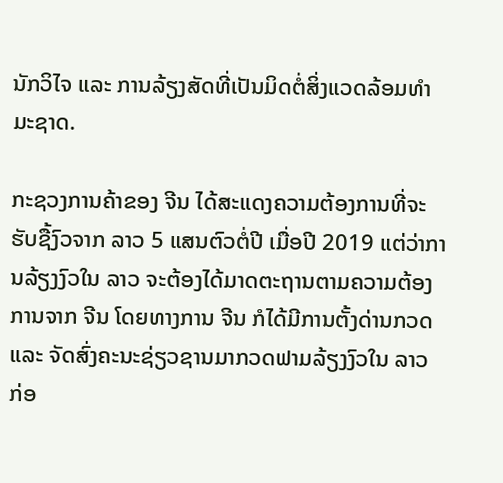ນັກວິໄຈ ແລະ ການລ້ຽງສັດທີ່ເປັນມິດຕໍ່ສິ່ງແວດລ້ອມທຳມະຊາດ.

ກະຊວງການຄ້າຂອງ ຈີນ ໄດ້ສະແດງຄວາມຕ້ອງການທີ່ຈະຮັບຊື້ງົວຈາກ ລາວ 5 ແສນຕົວຕໍ່ປີ ເມື່ອປີ 2019 ແຕ່ວ່າການລ້ຽງງົວໃນ ລາວ ຈະຕ້ອງໄດ້ມາດຕະຖານຕາມຄວາມຕ້ອງການຈາກ ຈີນ ໂດຍທາງການ ຈີນ ກໍໄດ້ມີການຕັ້ງດ່ານກວດ ແລະ ຈັດສົ່ງຄະນະຊ່ຽວຊານມາກວດຟາມລ້ຽງງົວໃນ ລາວ ກ່ອ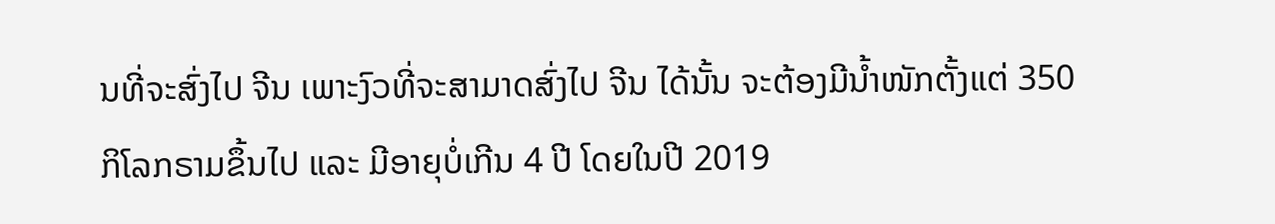ນທີ່ຈະສົ່ງໄປ ຈີນ ເພາະງົວທີ່ຈະສາມາດສົ່ງໄປ ຈີນ ໄດ້ນັ້ນ ຈະຕ້ອງມີນໍ້າໜັກຕັ້ງແຕ່ 350 ກິໂລກຣາມຂຶ້ນໄປ ແລະ ມີອາຍຸບໍ່ເກີນ 4 ປີ ໂດຍໃນປີ 2019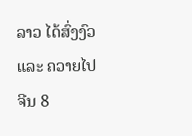ລາວ ໄດ້ສົ່ງງົວ ແລະ ຄວາຍໄປ ຈີນ 8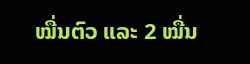ໝື່ນຕົວ ແລະ 2 ໝື່ນ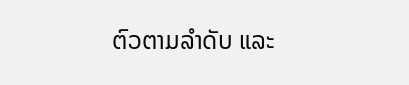ຕົວຕາມລຳດັບ ແລະ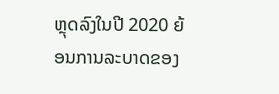ຫຼຸດລົງໃນປີ 2020 ຍ້ອນການລະບາດຂອງ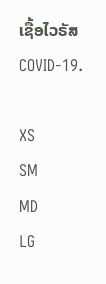ເຊື້ອໄວຣັສ COVID-19.

XS
SM
MD
LG